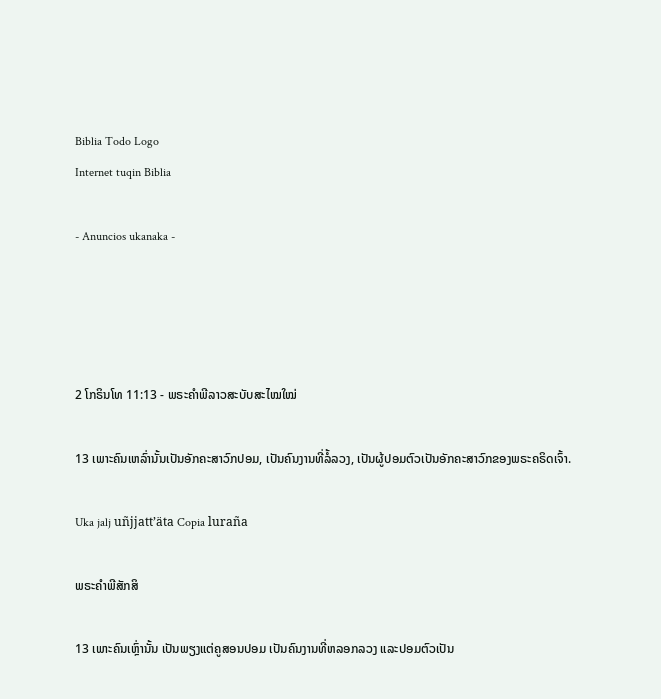Biblia Todo Logo
Internet tuqin Biblia

- Anuncios ukanaka -




2 ໂກຣິນໂທ 11:13 - ພຣະຄຳພີລາວສະບັບສະໄໝໃໝ່

13 ເພາະຄົນເຫລົ່ານັ້ນເປັນອັກຄະສາວົກປອມ, ເປັນຄົນງານທີ່ລໍ້ລວງ, ເປັນຜູ້ປອມຕົວເປັນອັກຄະສາວົກຂອງພຣະຄຣິດເຈົ້າ.

Uka jalj uñjjattʼäta Copia luraña

ພຣະຄຳພີສັກສິ

13 ເພາະຄົນເຫຼົ່ານັ້ນ ເປັນພຽງແຕ່ຄູສອນປອມ ເປັນຄົນງານທີ່ຫລອກລວງ ແລະປອມຕົວເປັນ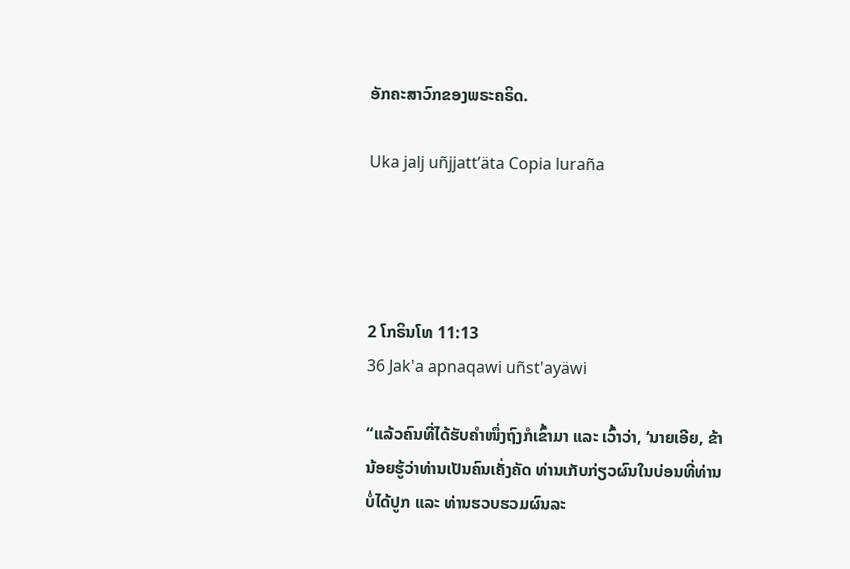ອັກຄະສາວົກຂອງພຣະຄຣິດ.

Uka jalj uñjjattʼäta Copia luraña




2 ໂກຣິນໂທ 11:13
36 Jak'a apnaqawi uñst'ayäwi

“ແລ້ວຄົນທີ່ໄດ້ຮັບຄຳໜຶ່ງຖົງກໍເຂົ້າມາ ແລະ ເວົ້າວ່າ, ‘ນາຍເອີຍ, ຂ້ານ້ອຍຮູ້ວ່າທ່ານເປັນຄົນເຄັ່ງຄັດ ທ່ານເກັບກ່ຽວຜົນໃນບ່ອນທີ່ທ່ານບໍ່ໄດ້ປູກ ແລະ ທ່ານຮວບຮວມຜົນລະ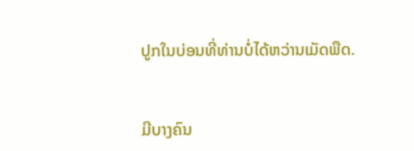ປູກໃນບ່ອນທີ່ທ່ານບໍ່ໄດ້ຫວ່ານເມັດພືດ.


ມີບາງຄົນ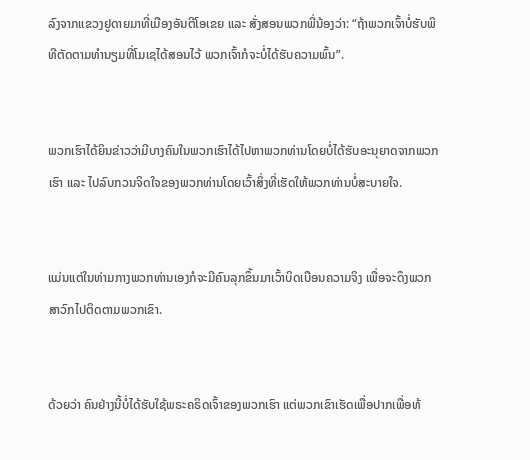ລົງຈາກແຂວງຢູດາຍມາທີ່ເມືອງອັນຕີໂອເຂຍ ແລະ ສັ່ງສອນພວກພີ່ນ້ອງວ່າ: “ຖ້າພວກເຈົ້າບໍ່ຮັບພິທີຕັດຕາມທຳນຽມທີ່ໂມເຊໄດ້ສອນໄວ້ ພວກເຈົ້າກໍຈະບໍ່ໄດ້ຮັບຄວາມພົ້ນ”.


ພວກເຮົາໄດ້ຍິນຂ່າວວ່າມີບາງຄົນໃນພວກເຮົາໄດ້ໄປຫາພວກທ່ານໂດຍບໍ່ໄດ້ຮັບອະນຸຍາດຈາກພວກເຮົາ ແລະ ໄປລົບກວນຈິດໃຈຂອງພວກທ່ານໂດຍເວົ້າສິ່ງທີ່ເຮັດໃຫ້ພວກທ່ານບໍ່ສະບາຍໃຈ.


ແມ່ນແຕ່ໃນທ່າມກາງພວກທ່ານເອງກໍຈະມີຄົນລຸກຂຶ້ນມາເວົ້າບິດເບືອນຄວາມຈິງ ເພື່ອຈະດຶງພວກສາວົກໄປຕິດຕາມພວກເຂົາ.


ດ້ວຍວ່າ ຄົນຢ່າງນີ້ບໍ່ໄດ້ຮັບໃຊ້ພຣະຄຣິດເຈົ້າຂອງພວກເຮົາ ແຕ່ພວກເຂົາເຮັດເພື່ອປາກເພື່ອທ້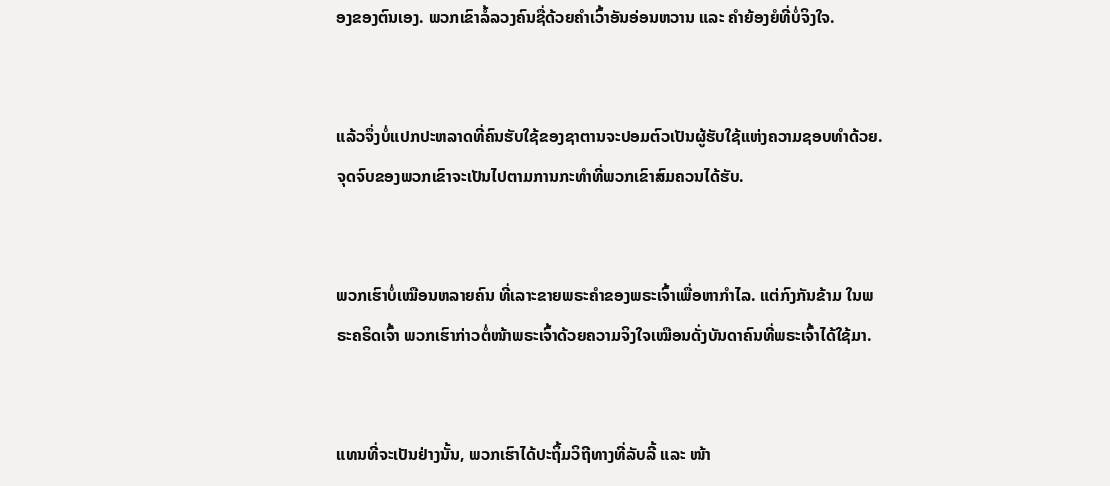ອງຂອງຕົນເອງ. ພວກເຂົາລໍ້ລວງຄົນຊື່ດ້ວຍຄຳເວົ້າອັນອ່ອນຫວານ ແລະ ຄຳຍ້ອງຍໍທີ່ບໍ່ຈິງໃຈ.


ແລ້ວຈຶ່ງບໍ່ແປກປະຫລາດທີ່ຄົນຮັບໃຊ້ຂອງຊາຕານຈະປອມຕົວເປັນຜູ້ຮັບໃຊ້ແຫ່ງຄວາມຊອບທຳດ້ວຍ. ຈຸດຈົບຂອງພວກເຂົາຈະເປັນໄປຕາມການກະທຳທີ່ພວກເຂົາສົມຄວນໄດ້ຮັບ.


ພວກເຮົາບໍ່ເໝືອນຫລາຍຄົນ ທີ່ເລາະຂາຍພຣະຄຳຂອງພຣະເຈົ້າເພື່ອຫາກຳໄລ. ແຕ່ກົງກັນຂ້າມ ໃນພຣະຄຣິດເຈົ້າ ພວກເຮົາກ່າວຕໍ່ໜ້າພຣະເຈົ້າດ້ວຍຄວາມຈິງໃຈເໝືອນດັ່ງບັນດາຄົນທີ່ພຣະເຈົ້າໄດ້ໃຊ້ມາ.


ແທນທີ່ຈະເປັນຢ່າງນັ້ນ, ພວກເຮົາໄດ້ປະຖິ້ມວິຖີທາງທີ່ລັບລີ້ ແລະ ໜ້າ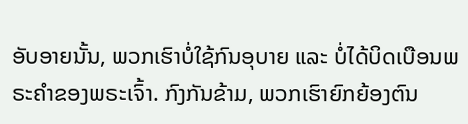ອັບອາຍນັ້ນ, ພວກເຮົາບໍ່ໃຊ້ກົນອຸບາຍ ແລະ ບໍ່ໄດ້ບິດເບືອນພຣະຄຳຂອງພຣະເຈົ້າ. ກົງກັນຂ້າມ, ພວກເຮົາຍົກຍ້ອງຕົນ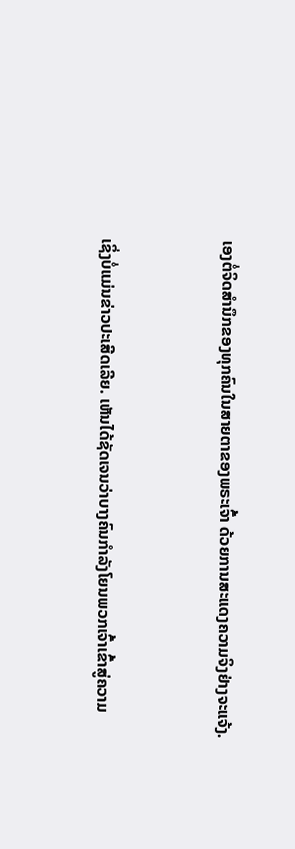ເອງຕໍ່ຈິດສຳນຶກຂອງທຸກຄົນໃນສາຍຕາຂອງພຣະເຈົ້າ ດ້ວຍການສະແດງຄວາມຈິງຢ່າງຈະແຈ້ງ.


ເຊິ່ງບໍ່ແມ່ນຂ່າວປະເສີດເລີຍ. ເຫັນໄດ້ຊັດເຈນວ່າບາງຄົນກຳລັງໂຍນພວກເຈົ້າເຂົ້າສູ່ຄວາມ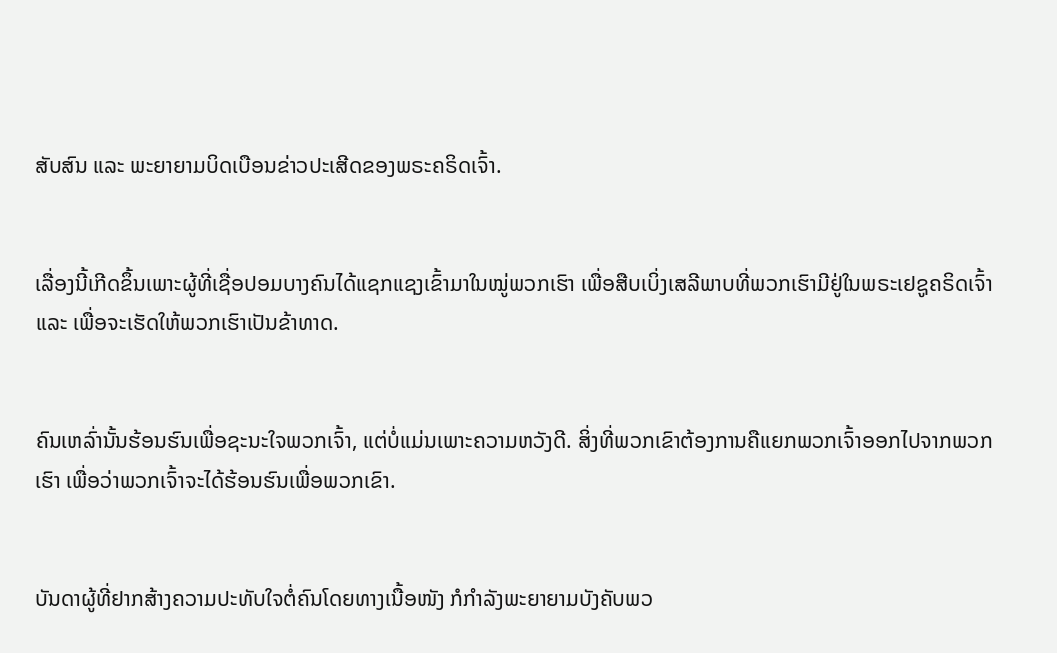ສັບສົນ ແລະ ພະຍາຍາມບິດເບືອນຂ່າວປະເສີດຂອງພຣະຄຣິດເຈົ້າ.


ເລື່ອງນີ້ເກີດຂຶ້ນເພາະຜູ້ທີ່ເຊື່ອປອມບາງຄົນໄດ້ແຊກແຊງເຂົ້າມາໃນໝູ່ພວກເຮົາ ເພື່ອສືບເບິ່ງເສລີພາບທີ່ພວກເຮົາມີຢູ່ໃນພຣະເຢຊູຄຣິດເຈົ້າ ແລະ ເພື່ອຈະເຮັດໃຫ້ພວກເຮົາເປັນຂ້າທາດ.


ຄົນເຫລົ່ານັ້ນຮ້ອນຮົນເພື່ອຊະນະໃຈພວກເຈົ້າ, ແຕ່ບໍ່ແມ່ນເພາະຄວາມຫວັງດີ. ສິ່ງທີ່ພວກເຂົາຕ້ອງການຄືແຍກພວກເຈົ້າອອກໄປຈາກພວກເຮົາ ເພື່ອວ່າພວກເຈົ້າຈະໄດ້ຮ້ອນຮົນເພື່ອພວກເຂົາ.


ບັນດາຜູ້ທີ່ຢາກສ້າງຄວາມປະທັບໃຈຕໍ່ຄົນໂດຍທາງເນື້ອໜັງ ກໍກຳລັງພະຍາຍາມບັງຄັບພວ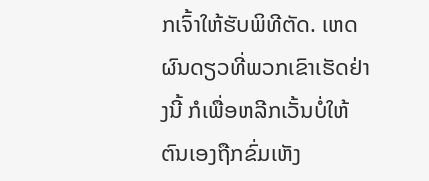ກເຈົ້າໃຫ້ຮັບພິທີຕັດ. ເຫດຜົນດຽວທີ່ພວກເຂົາເຮັດຢ່າງນີ້ ກໍເພື່ອຫລີກເວັ້ນບໍ່ໃຫ້ຕົນເອງຖືກຂົ່ມເຫັງ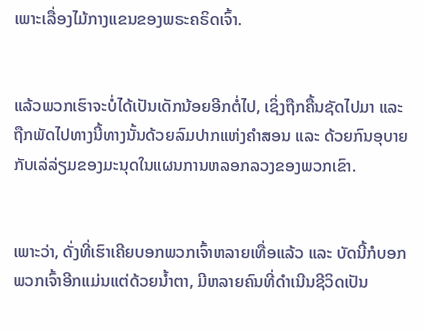ເພາະເລື່ອງໄມ້ກາງແຂນຂອງພຣະຄຣິດເຈົ້າ.


ແລ້ວພວກເຮົາຈະບໍ່ໄດ້ເປັນເດັກນ້ອຍອີກຕໍ່ໄປ, ເຊິ່ງຖືກຄື້ນຊັດໄປມາ ແລະ ຖືກພັດໄປທາງນີ້ທາງນັ້ນດ້ວຍລົມປາກແຫ່ງຄຳສອນ ແລະ ດ້ວຍກົນອຸບາຍກັບເລ່ລ່ຽມຂອງມະນຸດໃນແຜນການຫລອກລວງຂອງພວກເຂົາ.


ເພາະວ່າ, ດັ່ງທີ່ເຮົາເຄີຍບອກພວກເຈົ້າຫລາຍເທື່ອແລ້ວ ແລະ ບັດນີ້ກໍບອກພວກເຈົ້າອີກແມ່ນແຕ່ດ້ວຍນ້ຳຕາ, ມີຫລາຍຄົນທີ່ດຳເນີນຊີວິດເປັນ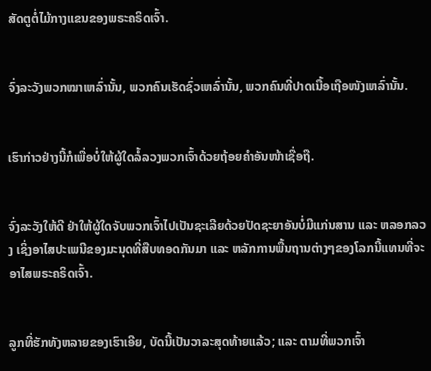ສັດຕູຕໍ່ໄມ້ກາງແຂນຂອງພຣະຄຣິດເຈົ້າ.


ຈົ່ງລະວັງພວກໝາເຫລົ່ານັ້ນ, ພວກຄົນເຮັດຊົ່ວເຫລົ່ານັ້ນ, ພວກຄົນທີ່ປາດເນື້ອເຖືອໜັງເຫລົ່ານັ້ນ.


ເຮົາກ່າວຢ່າງນີ້ກໍເພື່ອບໍ່ໃຫ້ຜູ້ໃດລໍ້ລວງພວກເຈົ້າດ້ວຍຖ້ອຍຄຳອັນໜ້າເຊື່ອຖື.


ຈົ່ງລະວັງໃຫ້ດີ ຢ່າໃຫ້ຜູ້ໃດຈັບພວກເຈົ້າໄປເປັນຊະເລີຍດ້ວຍປັດຊະຍາອັນບໍ່ມີແກ່ນສານ ແລະ ຫລອກລວງ ເຊິ່ງອາໄສປະເພນີຂອງມະນຸດທີ່ສືບທອດກັນມາ ແລະ ຫລັກການພື້ນຖານຕ່າງໆຂອງໂລກນີ້ແທນທີ່ຈະອາໄສພຣະຄຣິດເຈົ້າ.


ລູກທີ່ຮັກທັງຫລາຍຂອງເຮົາເອີຍ, ບັດນີ້ເປັນວາລະສຸດທ້າຍແລ້ວ; ແລະ ຕາມທີ່ພວກເຈົ້າ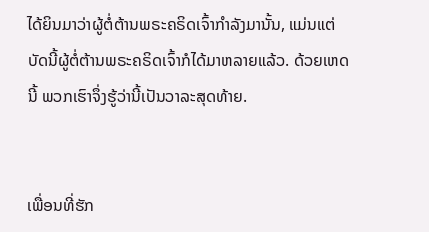ໄດ້ຍິນມາວ່າຜູ້ຕໍ່ຕ້ານພຣະຄຣິດເຈົ້າກຳລັງມານັ້ນ, ແມ່ນແຕ່ບັດນີ້ຜູ້ຕໍ່ຕ້ານພຣະຄຣິດເຈົ້າກໍໄດ້ມາຫລາຍແລ້ວ. ດ້ວຍເຫດນີ້ ພວກເຮົາຈຶ່ງຮູ້ວ່ານີ້ເປັນວາລະສຸດທ້າຍ.


ເພື່ອນທີ່ຮັກ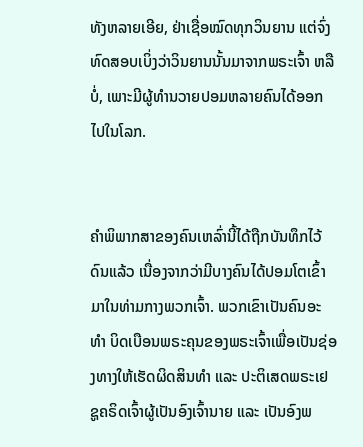ທັງຫລາຍເອີຍ, ຢ່າເຊື່ອໝົດທຸກວິນຍານ ແຕ່ຈົ່ງທົດສອບເບິ່ງວ່າວິນຍານນັ້ນມາຈາກພຣະເຈົ້າ ຫລື ບໍ່, ເພາະມີຜູ້ທຳນວາຍປອມຫລາຍຄົນໄດ້ອອກໄປໃນໂລກ.


ຄຳພິພາກສາຂອງຄົນເຫລົ່ານີ້ໄດ້ຖືກບັນທຶກໄວ້ດົນແລ້ວ ເນື່ອງຈາກວ່າມີບາງຄົນໄດ້ປອມໂຕເຂົ້າມາໃນທ່າມກາງພວກເຈົ້າ. ພວກເຂົາເປັນຄົນອະທຳ ບິດເບືອນພຣະຄຸນຂອງພຣະເຈົ້າເພື່ອເປັນຊ່ອງທາງໃຫ້ເຮັດຜິດສິນທຳ ແລະ ປະຕິເສດພຣະເຢຊູຄຣິດເຈົ້າຜູ້ເປັນອົງເຈົ້ານາຍ ແລະ ເປັນອົງພ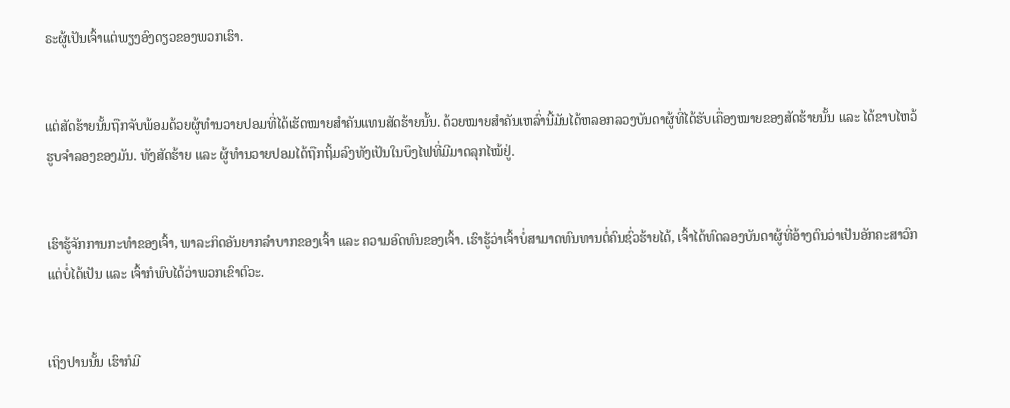ຣະຜູ້ເປັນເຈົ້າແຕ່ພຽງອົງດຽວຂອງພວກເຮົາ.


ແຕ່ສັດຮ້າຍນັ້ນຖືກຈັບພ້ອມດ້ວຍຜູ້ທຳນວາຍປອມທີ່ໄດ້ເຮັດໝາຍສຳຄັນແທນສັດຮ້າຍນັ້ນ. ດ້ວຍໝາຍສຳຄັນເຫລົ່ານີ້ມັນໄດ້ຫລອກລວງບັນດາຜູ້ທີ່ໄດ້ຮັບເຄື່ອງໝາຍຂອງສັດຮ້າຍນັ້ນ ແລະ ໄດ້ຂາບໄຫວ້ຮູບຈຳລອງຂອງມັນ. ທັງສັດຮ້າຍ ແລະ ຜູ້ທຳນວາຍປອມໄດ້ຖືກຖິ້ມລົງທັງເປັນໃນບຶງໄຟທີ່ມີມາດລຸກໄໝ້ຢູ່.


ເຮົາຮູ້ຈັກການກະທຳຂອງເຈົ້າ, ພາລະກິດອັນຍາກລຳບາກຂອງເຈົ້າ ແລະ ຄວາມອົດທົນຂອງເຈົ້າ. ເຮົາຮູ້ວ່າເຈົ້າບໍ່ສາມາດທົນທານຕໍ່ຄົນຊົ່ວຮ້າຍໄດ້, ເຈົ້າໄດ້ທົດລອງບັນດາຜູ້ທີ່ອ້າງຕົນວ່າເປັນອັກຄະສາວົກແຕ່ບໍ່ໄດ້ເປັນ ແລະ ເຈົ້າກໍພົບໄດ້ວ່າພວກເຂົາຕົວະ.


ເຖິງປານນັ້ນ ເຮົາກໍມີ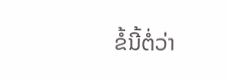ຂໍ້ນີ້ຕໍ່ວ່າ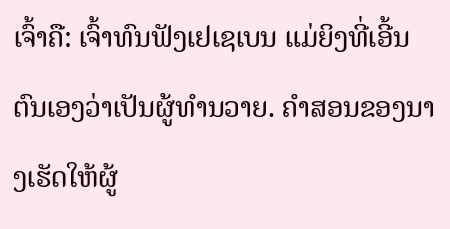ເຈົ້າຄື: ເຈົ້າທົນຟັງເຢເຊເບນ ແມ່ຍິງທີ່ເອີ້ນຕົນເອງວ່າເປັນຜູ້ທຳນວາຍ. ຄຳສອນຂອງນາງເຮັດໃຫ້ຜູ້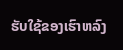ຮັບໃຊ້ຂອງເຮົາຫລົງ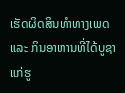ເຮັດຜິດສິນທຳທາງເພດ ແລະ ກິນອາຫານທີ່ໄດ້ບູຊາແກ່ຮູ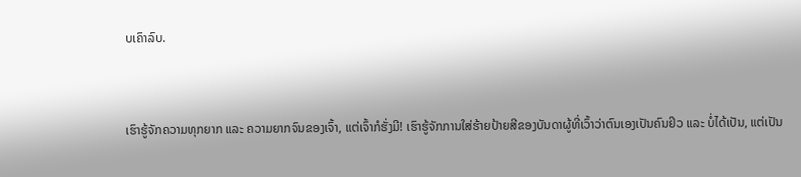ບເຄົາລົບ.


ເຮົາຮູ້ຈັກຄວາມທຸກຍາກ ແລະ ຄວາມຍາກຈົນຂອງເຈົ້າ, ແຕ່ເຈົ້າກໍຮັ່ງມີ! ເຮົາຮູ້ຈັກການໃສ່ຮ້າຍປ້າຍສີຂອງບັນດາຜູ້ທີ່ເວົ້າວ່າຕົນເອງເປັນຄົນຢິວ ແລະ ບໍ່ໄດ້ເປັນ, ແຕ່ເປັນ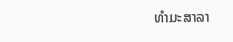ທຳມະສາລາ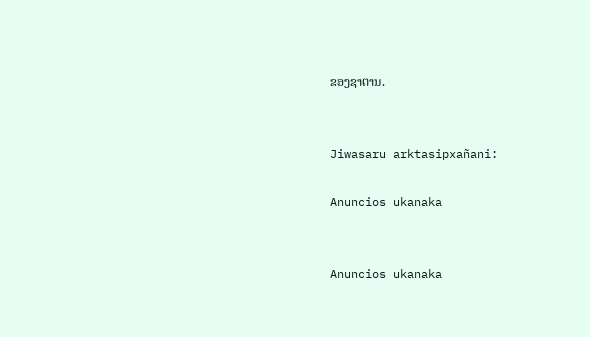ຂອງຊາຕານ.


Jiwasaru arktasipxañani:

Anuncios ukanaka


Anuncios ukanaka